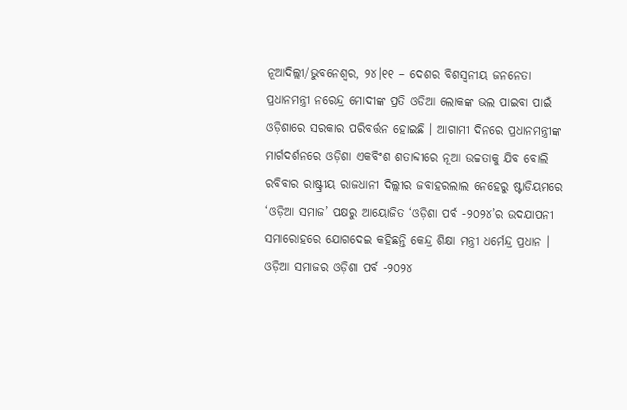ନୂଆଦିଲ୍ଲୀ/ଭୁବନେଶ୍ୱର, ୨୪।୧୧ – ଦେଶର ବିଶସ୍ୱନୀୟ ଜନନେତା ପ୍ରଧାନମନ୍ତ୍ରୀ ନରେନ୍ଦ୍ର ମୋଦୀଙ୍କ ପ୍ରତି ଓଡିଆ ଲୋକଙ୍କ ଭଲ ପାଇବା ପାଇଁ ଓଡ଼ିଶାରେ ସରକାର ପରିବର୍ତ୍ତନ ହୋଇଛି । ଆଗାମୀ ଦିନରେ ପ୍ରଧାନମନ୍ତ୍ରୀଙ୍କ ମାର୍ଗଦର୍ଶନରେ ଓଡ଼ିଶା ଏକବିଂଶ ଶତାବ୍ଦୀରେ ନୂଆ ଉଚ୍ଚତାକୁ ଯିବ ବୋଲି ରବିବାର ରାଷ୍ଟ୍ରୀୟ ରାଜଧାନୀ ଦିଲ୍ଲୀର ଜବାହରଲାଲ ନେହେରୁ ଷ୍ଟାଡିୟମରେ ‘ଓଡ଼ିଆ ସମାଜ’ ପକ୍ଷରୁ ଆୟୋଜିତ ‘ଓଡ଼ିଶା ପର୍ବ -୨୦୨୪’ର ଉଦଯାପନୀ ସମାରୋହରେ ଯୋଗଦେଇ କହିଛନ୍ତି କେନ୍ଦ୍ର ଶିକ୍ଷା ମନ୍ତ୍ରୀ ଧର୍ମେନ୍ଦ୍ର ପ୍ରଧାନ ।
ଓଡ଼ିଆ ସମାଜର ଓଡ଼ିଶା ପର୍ବ -୨୦୨୪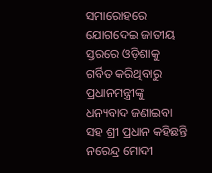ସମାରୋହରେ ଯୋଗଦେଇ ଜାତୀୟ ସ୍ତରରେ ଓଡ଼ିଶାକୁ ଗର୍ବିତ କରିଥିବାରୁ ପ୍ରଧାନମନ୍ତ୍ରୀଙ୍କୁ ଧନ୍ୟବାଦ ଜଣାଇବା ସହ ଶ୍ରୀ ପ୍ରଧାନ କହିଛନ୍ତି ନରେନ୍ଦ୍ର ମୋଦୀ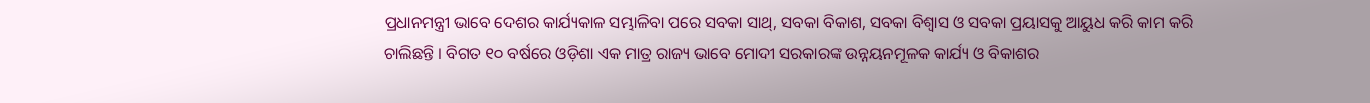ପ୍ରଧାନମନ୍ତ୍ରୀ ଭାବେ ଦେଶର କାର୍ଯ୍ୟକାଳ ସମ୍ଭାଳିବା ପରେ ସବକା ସାଥ୍, ସବକା ବିକାଶ, ସବକା ବିଶ୍ୱାସ ଓ ସବକା ପ୍ରୟାସକୁ ଆୟୁଧ କରି କାମ କରି ଚାଲିଛନ୍ତି । ବିଗତ ୧୦ ବର୍ଷରେ ଓଡ଼ିଶା ଏକ ମାତ୍ର ରାଜ୍ୟ ଭାବେ ମୋଦୀ ସରକାରଙ୍କ ଉନ୍ନୟନମୂଳକ କାର୍ଯ୍ୟ ଓ ବିକାଶର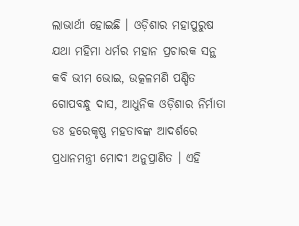ଲାଭାର୍ଥୀ ହୋଇଛି । ଓଡ଼ିଶାର ମହାପୁରୁଷ ଯଥା ମହିମା ଧର୍ମର ମହାନ ପ୍ରଚାରକ ସନ୍ଥ କବି ଭୀମ ଭୋଇ, ଉତ୍କଳମଣି ପଣ୍ଡିତ ଗୋପବନ୍ଧୁ ଦାସ, ଆଧୁନିକ ଓଡ଼ିଶାର ନିର୍ମାତା ଡଃ ହରେକୃଷ୍ଣ ମହତାବଙ୍କ ଆଦର୍ଶରେ ପ୍ରଧାନମନ୍ତ୍ରୀ ମୋଦୀ ଅନୁପ୍ରାଣିତ । ଏହି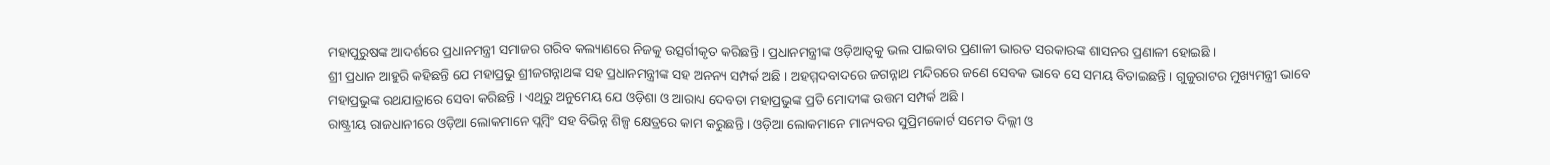ମହାପୁରୁଷଙ୍କ ଆଦର୍ଶରେ ପ୍ରଧାନମନ୍ତ୍ରୀ ସମାଜର ଗରିବ କଲ୍ୟାଣରେ ନିଜକୁ ଉତ୍ସର୍ଗୀକୃତ କରିଛନ୍ତି । ପ୍ରଧାନମନ୍ତ୍ରୀଙ୍କ ଓଡ଼ିଆତ୍ୱକୁ ଭଲ ପାଇବାର ପ୍ରଣାଳୀ ଭାରତ ସରକାରଙ୍କ ଶାସନର ପ୍ରଣାଳୀ ହୋଇଛି ।
ଶ୍ରୀ ପ୍ରଧାନ ଆହୁରି କହିଛନ୍ତି ଯେ ମହାପ୍ରଭୁ ଶ୍ରୀଜଗନ୍ନାଥଙ୍କ ସହ ପ୍ରଧାନମନ୍ତ୍ରୀଙ୍କ ସହ ଅନନ୍ୟ ସମ୍ପର୍କ ଅଛି । ଅହମ୍ମଦବାଦରେ ଜଗନ୍ନାଥ ମନ୍ଦିରରେ ଜଣେ ସେବକ ଭାବେ ସେ ସମୟ ବିତାଇଛନ୍ତି । ଗୁଜୁରାଟର ମୁଖ୍ୟମନ୍ତ୍ରୀ ଭାବେ ମହାପ୍ରଭୁଙ୍କ ରଥଯାତ୍ରାରେ ସେବା କରିଛନ୍ତି । ଏଥିରୁ ଅନୁମେୟ ଯେ ଓଡ଼ିଶା ଓ ଆରାଧ୍ୟ ଦେବତା ମହାପ୍ରଭୁଙ୍କ ପ୍ରତି ମୋଦୀଙ୍କ ଉତ୍ତମ ସମ୍ପର୍କ ଅଛି ।
ରାଷ୍ଟ୍ରୀୟ ରାଜଧାନୀରେ ଓଡ଼ିଆ ଲୋକମାନେ ପ୍ଲମ୍ବିଂ ସହ ବିଭିନ୍ନ ଶିଳ୍ପ କ୍ଷେତ୍ରରେ କାମ କରୁଛନ୍ତି । ଓଡ଼ିଆ ଲୋକମାନେ ମାନ୍ୟବର ସୁପ୍ରିମକୋର୍ଟ ସମେତ ଦିଲ୍ଲୀ ଓ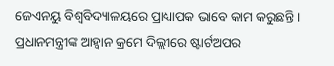ଜେଏନୟୁ ବିଶ୍ୱବିଦ୍ୟାଳୟରେ ପ୍ରାଧ୍ୟାପକ ଭାବେ କାମ କରୁଛନ୍ତି । ପ୍ରଧାନମନ୍ତ୍ରୀଙ୍କ ଆହ୍ୱାନ କ୍ରମେ ଦିଲ୍ଲୀରେ ଷ୍ଟାର୍ଟଅପର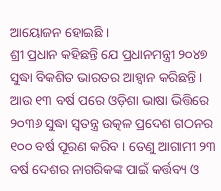ଆୟୋଜନ ହୋଇଛି ।
ଶ୍ରୀ ପ୍ରଧାନ କହିଛନ୍ତି ଯେ ପ୍ରଧାନମନ୍ତ୍ରୀ ୨୦୪୭ ସୁଦ୍ଧା ବିକଶିତ ଭାରତର ଆହ୍ୱାନ କରିଛନ୍ତି । ଆଉ ୧୩ ବର୍ଷ ପରେ ଓଡ଼ିଶା ଭାଷା ଭିତ୍ତିରେ ୨୦୩୬ ସୁଦ୍ଧା ସ୍ୱତନ୍ତ୍ର ଉତ୍କଳ ପ୍ରଦେଶ ଗଠନର ୧୦୦ ବର୍ଷ ପୂରଣ କରିବ । ତେଣୁ ଆଗାମୀ ୨୩ ବର୍ଷ ଦେଶର ନାଗରିକଙ୍କ ପାଇଁ କର୍ତ୍ତବ୍ୟ ଓ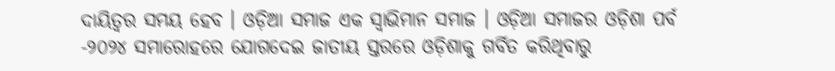ଦାୟିତ୍ୱର ସମୟ ହେବ । ଓଡ଼ିଆ ସମାଜ ଏକ ସ୍ୱାଭିମାନ ସମାଜ । ଓଡ଼ିଆ ସମାଜର ଓଡ଼ିଶା ପର୍ବ -୨୦୨୪ ସମାରୋହରେ ଯୋଗଦେଇ ଜାତୀୟ ସ୍ତରରେ ଓଡ଼ିଶାକୁ ଗର୍ବିତ କରିଥିବାରୁ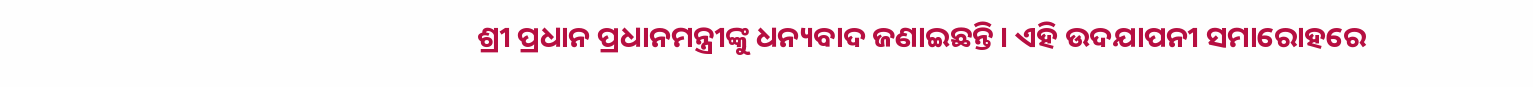ଶ୍ରୀ ପ୍ରଧାନ ପ୍ରଧାନମନ୍ତ୍ରୀଙ୍କୁ ଧନ୍ୟବାଦ ଜଣାଇଛନ୍ତି । ଏହି ଉଦଯାପନୀ ସମାରୋହରେ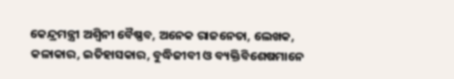କେନ୍ଦ୍ରମନ୍ତ୍ରୀ ଅଶ୍ୱିନୀ ବୈଷ୍ଣବ, ଅନେକ ରାଜନେତା, ଲେଖକ, କଳାକାର, ଇତିହାସକାର, ବୁଦ୍ଧିଜୀବୀ ଓ ବ୍ୟକ୍ତିବିଶେଷମାନେ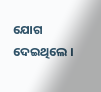ଯୋଗ ଦେଇଥିଲେ ।